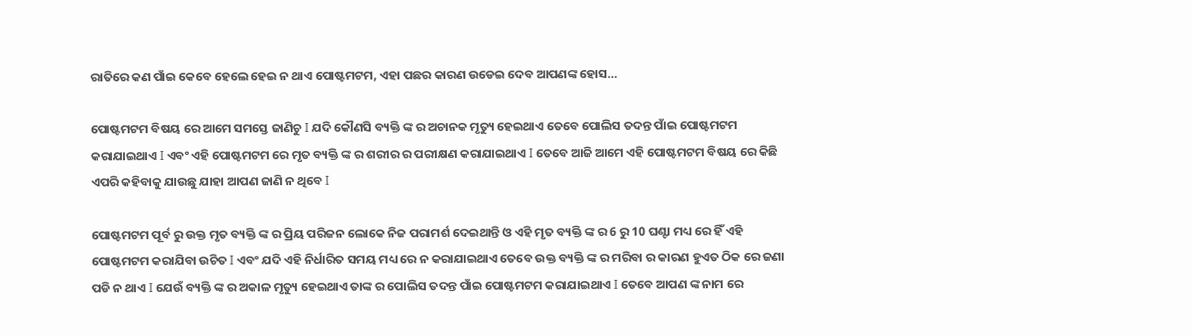ରାତିରେ କଣ ପାଁଇ କେବେ ହେଲେ ହେଇ ନ ଥାଏ ପୋଷ୍ଟମଟମ, ଏହା ପଛର କାରଣ ଉଡେଇ ଦେବ ଆପଣଙ୍କ ହୋସ…

ପୋଷ୍ଟମଟମ ବିଷୟ ରେ ଆମେ ସମସ୍ତେ ଜାଣିଚୁ I ଯଦି କୌଣସି ବ୍ୟକ୍ତି ଙ୍କ ର ଅଚାନକ ମୃତ୍ୟୁ ହେଇଥାଏ ତେବେ ପୋଲିସ ତଦନ୍ତ ପାଁଇ ପୋଷ୍ଟମଟମ କରାଯାଇଥାଏ I ଏବଂ ଏହି ପୋଷ୍ଟମଟମ ରେ ମୃତ ବ୍ୟକ୍ତି ଙ୍କ ର ଶରୀର ର ପରୀକ୍ଷଣ କରାଯାଇଥାଏ I ତେବେ ଆଜି ଆମେ ଏହି ପୋଷ୍ଟମଟମ ବିଷୟ ରେ କିଛି ଏପରି କହିବାକୁ ଯାଉଛୁ ଯାହା ଆପଣ ଜାଣି ନ ଥିବେ I

ପୋଷ୍ଟମଟମ ପୂର୍ବ ରୁ ଉକ୍ତ ମୃତ ବ୍ୟକ୍ତି ଙ୍କ ର ପ୍ରିୟ ପରିଜନ ଲୋକେ ନିଜ ପରାମର୍ଶ ଦେଇଥାନ୍ତି ଓ ଏହି ମୃତ ବ୍ୟକ୍ତି ଙ୍କ ର 6 ରୁ 10 ଘଣ୍ଟା ମଧ୍ୟ ରେ ହିଁ ଏହି ପୋଷ୍ଟମଟମ କରାଯିବା ଉଚିତ I ଏବଂ ଯଦି ଏହି ନିର୍ଧାରିତ ସମୟ ମଧ୍ୟ ରେ ନ କରାଯାଇଥାଏ ତେବେ ଉକ୍ତ ବ୍ୟକ୍ତି ଙ୍କ ର ମରିବା ର କାରଣ ହୁଏତ ଠିକ ରେ ଜଣା ପଡି ନ ଥାଏ I ଯେଉଁ ବ୍ୟକ୍ତି ଙ୍କ ର ଅକାଳ ମୃତ୍ୟୁ ହେଇଥାଏ ତାଙ୍କ ର ପୋଲିସ ତଦନ୍ତ ପାଁଇ ପୋଷ୍ଟମଟମ କରାଯାଇଥାଏ I ତେବେ ଆପଣ ଙ୍କ ନାମ ରେ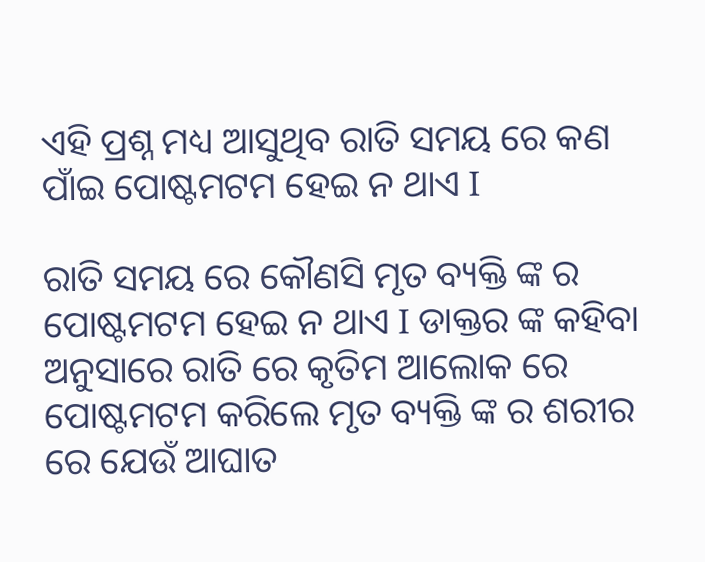ଏହି ପ୍ରଶ୍ନ ମଧ୍ୟ ଆସୁଥିବ ରାତି ସମୟ ରେ କଣ ପାଁଇ ପୋଷ୍ଟମଟମ ହେଇ ନ ଥାଏ I

ରାତି ସମୟ ରେ କୌଣସି ମୃତ ବ୍ୟକ୍ତି ଙ୍କ ର ପୋଷ୍ଟମଟମ ହେଇ ନ ଥାଏ I ଡାକ୍ତର ଙ୍କ କହିବା ଅନୁସାରେ ରାତି ରେ କୃତିମ ଆଲୋକ ରେ ପୋଷ୍ଟମଟମ କରିଲେ ମୃତ ବ୍ୟକ୍ତି ଙ୍କ ର ଶରୀର ରେ ଯେଉଁ ଆଘାତ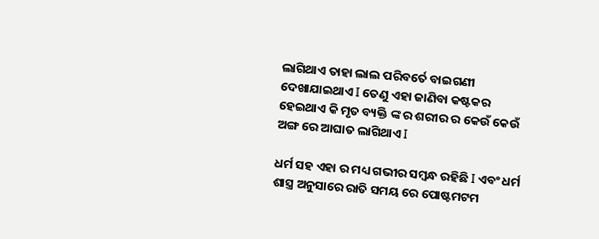ଲାଗିଥାଏ ତାହା ଲାଲ ପରିବର୍ତେ ବାଇଗଣୀ ଦେଖାଯାଇଥାଏ I ତେଣୁ ଏହା ଜାଣିବା କଷ୍ଟକର ହେଇଥାଏ କି ମୃତ ବ୍ୟକ୍ତି ଙ୍କ ର ଶରୀର ର କେଉଁ କେଉଁ ଅଙ୍ଗ ରେ ଆଘାତ ଲାଗିଥାଏ I

ଧର୍ମ ସହ ଏହା ର ମଧ୍ୟ ଗଭୀର ସମ୍ବନ୍ଧ ରହିଛି I ଏବଂ ଧର୍ମ ଶାସ୍ତ୍ର ଅନୁସାରେ ରାତି ସମୟ ରେ ପୋଷ୍ଟମଟମ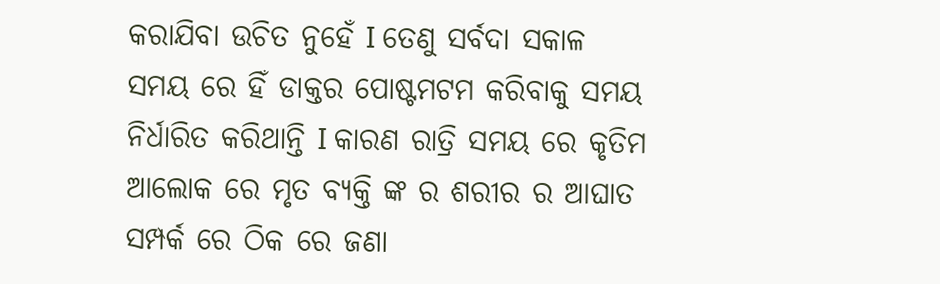କରାଯିବା ଉଚିତ ନୁହେଁ I ତେଣୁ ସର୍ବଦା ସକାଳ ସମୟ ରେ ହିଁ ଡାକ୍ତର ପୋଷ୍ଟମଟମ କରିବାକୁ ସମୟ ନିର୍ଧାରିତ କରିଥାନ୍ତି I କାରଣ ରାତ୍ରି ସମୟ ରେ କୃତିମ ଆଲୋକ ରେ ମୃତ ବ୍ୟକ୍ତି ଙ୍କ ର ଶରୀର ର ଆଘାତ ସମ୍ପର୍କ ରେ ଠିକ ରେ ଜଣା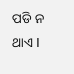ପଡି ନ ଥାଏ I